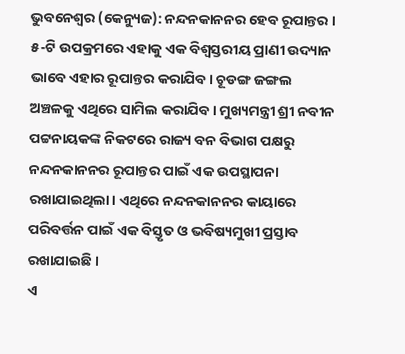ଭୁବନେଶ୍ୱର (କେନ୍ୟୁଜ): ନନ୍ଦନକାନନର ହେବ ରୂପାନ୍ତର । ୫-ଟି ଉପକ୍ରମରେ ଏହାକୁ ଏକ ବିଶ୍ବସ୍ତରୀୟ ପ୍ରାଣୀ ଉଦ୍ୟାନ ଭାବେ ଏହାର ରୂପାନ୍ତର କରାଯିବ। ଚୂଡଙ୍ଗ ଜଙ୍ଗଲ ଅଞ୍ଚଳକୁ ଏଥିରେ ସାମିଲ କରାଯିବ। ମୁଖ୍ୟମନ୍ତ୍ରୀ ଶ୍ରୀ ନବୀନ ପଟ୍ଟନାୟକଙ୍କ ନିକଟରେ ରାଜ୍ୟ ବନ ବିଭାଗ ପକ୍ଷରୁ ନନ୍ଦନକାନନର ରୂପାନ୍ତର ପାଇଁ ଏକ ଉପସ୍ଥାପନା ରଖାଯାଇଥିଲା। ଏଥିରେ ନନ୍ଦନକାନନର କାୟାରେ ପରିବର୍ତ୍ତନ ପାଇଁ ଏକ ବିସ୍ତୃତ ଓ ଭବିଷ୍ୟମୁଖୀ ପ୍ରସ୍ତାବ ରଖାଯାଇଛି ।
ଏ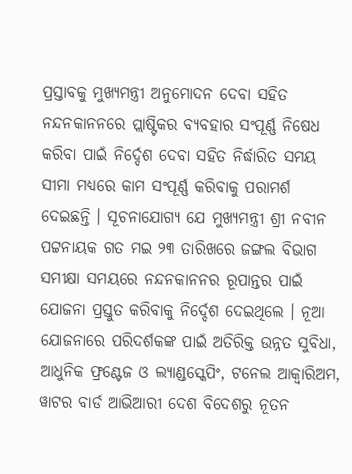ପ୍ରସ୍ତାବକୁ ମୁଖ୍ୟମନ୍ତ୍ରୀ ଅନୁମୋଦନ ଦେବା ସହିତ ନନ୍ଦନକାନନରେ ପ୍ଲାଷ୍ଟିକର ବ୍ୟବହାର ସଂପୂର୍ଣ୍ଣ ନିଷେଧ କରିବା ପାଇଁ ନିର୍ଦ୍ଦେଶ ଦେବା ସହିତ ନିର୍ଦ୍ଧାରିତ ସମୟ ସୀମା ମଧ୍ୟରେ କାମ ସଂପୂର୍ଣ୍ଣ କରିବାକୁ ପରାମର୍ଶ ଦେଇଛନ୍ତି । ସୂଚନାଯୋଗ୍ୟ ଯେ ମୁଖ୍ୟମନ୍ତ୍ରୀ ଶ୍ରୀ ନବୀନ ପଟ୍ଟନାୟକ ଗତ ମଇ ୨୩ ତାରିଖରେ ଜଙ୍ଗଲ ବିଭାଗ ସମୀକ୍ଷା ସମୟରେ ନନ୍ଦନକାନନର ରୂପାନ୍ତର ପାଇଁ ଯୋଜନା ପ୍ରସ୍ତୁତ କରିବାକୁ ନିର୍ଦ୍ଦେଶ ଦେଇଥିଲେ । ନୂଆ ଯୋଜନାରେ ପରିଦର୍ଶକଙ୍କ ପାଇଁ ଅତିରିକ୍ତ ଉନ୍ନତ ସୁବିଧା, ଆଧୁନିକ ଫ୍ରଣ୍ଟେଜ ଓ ଲ୍ୟାଣ୍ଡସ୍କେପିଂ, ଟନେଲ ଆକ୍ବାରିଅମ, ୱାଟର ବାର୍ଡ ଆଭିଆରୀ ଦେଶ ବିଦେଶରୁ ନୂତନ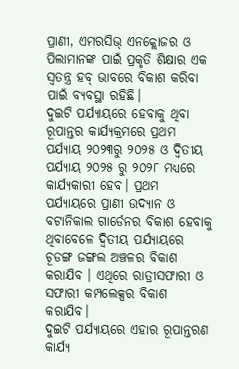ପ୍ରାଣୀ, ଏମରସିଭ୍ ଏନକ୍ଲୋଜର ଓ ପିଲାମାନଙ୍କ ପାଇଁ ପ୍ରକୃତି ଶିକ୍ଷାର ଏକ ସ୍ବତନ୍ତ୍ର ହବ୍ ଭାବରେ ବିକାଶ କରିବା ପାଇଁ ବ୍ୟବସ୍ଥା ରହିଛି।
ଦୁଇଟି ପର୍ଯ୍ୟାୟରେ ହେବାକୁ ଥିବା ରୂପାନ୍ତର କାର୍ଯ୍ୟକ୍ରମରେ ପ୍ରଥମ ପର୍ଯ୍ୟାୟ ୨୦୨୩ରୁ ୨୦୨୫ ଓ ଦ୍ବିତୀୟ ପର୍ଯ୍ୟାୟ ୨୦୨୫ ରୁ ୨୦୨୮ ମଧ୍ୟରେ କାର୍ଯ୍ୟକାରୀ ହେବ। ପ୍ରଥମ ପର୍ଯ୍ୟାୟରେ ପ୍ରାଣୀ ଉଦ୍ୟାନ ଓ ବଟାନିକାଲ ଗାର୍ଡେନର ବିକାଶ ହେବାକୁ ଥିବାବେଳେ ଦ୍ବିତୀୟ ପର୍ଯ୍ୟାୟରେ ଚୂଡଙ୍ଗ ଜଙ୍ଗଲ ଅଞ୍ଚଳର ବିକାଶ କରାଯିବ । ଏଥିରେ ରାତ୍ରୀସଫାରୀ ଓ ସଫାରୀ କମ୍ପଲେକ୍ସର ବିକାଶ କରାଯିବ।
ଦୁଇଟି ପର୍ଯ୍ୟାୟରେ ଏହାର ରୂପାନ୍ତରଣ କାର୍ଯ୍ୟ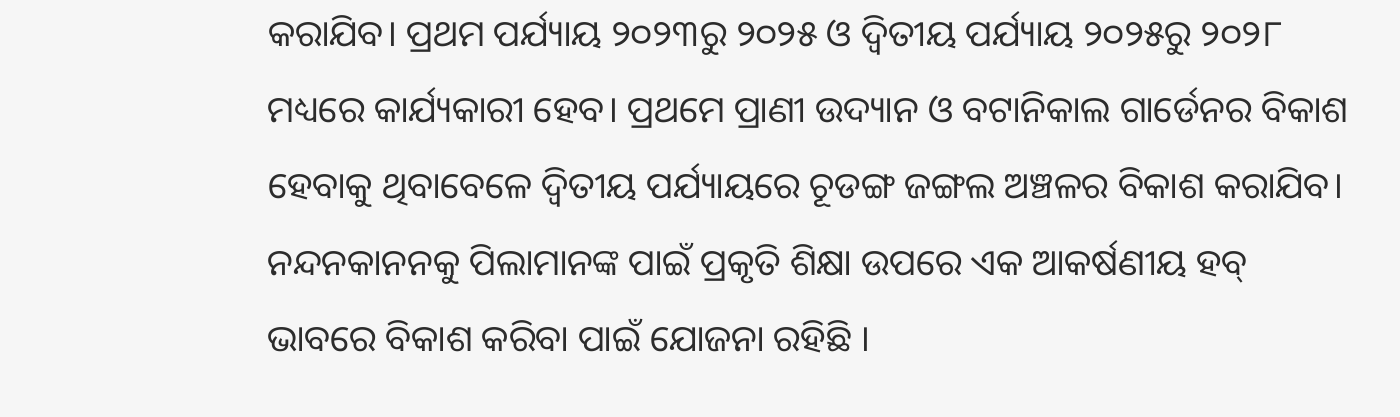କରାଯିବ। ପ୍ରଥମ ପର୍ଯ୍ୟାୟ ୨୦୨୩ରୁ ୨୦୨୫ ଓ ଦ୍ବିତୀୟ ପର୍ଯ୍ୟାୟ ୨୦୨୫ରୁ ୨୦୨୮ ମଧ୍ୟରେ କାର୍ଯ୍ୟକାରୀ ହେବ। ପ୍ରଥମେ ପ୍ରାଣୀ ଉଦ୍ୟାନ ଓ ବଟାନିକାଲ ଗାର୍ଡେନର ବିକାଶ ହେବାକୁ ଥିବାବେଳେ ଦ୍ବିତୀୟ ପର୍ଯ୍ୟାୟରେ ଚୂଡଙ୍ଗ ଜଙ୍ଗଲ ଅଞ୍ଚଳର ବିକାଶ କରାଯିବ।
ନନ୍ଦନକାନନକୁ ପିଲାମାନଙ୍କ ପାଇଁ ପ୍ରକୃତି ଶିକ୍ଷା ଉପରେ ଏକ ଆକର୍ଷଣୀୟ ହବ୍ ଭାବରେ ବିକାଶ କରିବା ପାଇଁ ଯୋଜନା ରହିଛି ।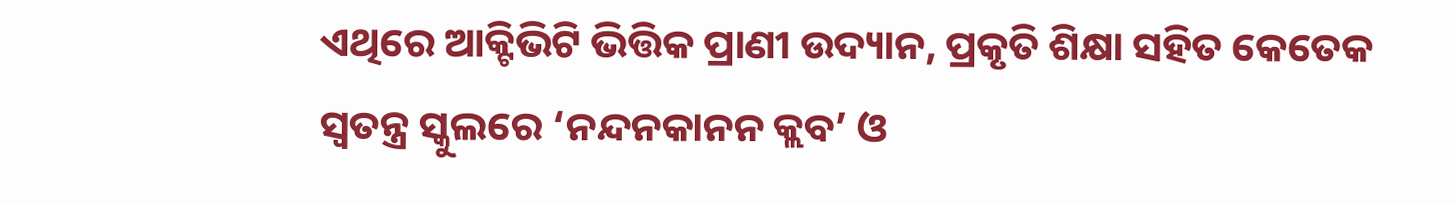ଏଥିରେ ଆକ୍ଟିଭିଟି ଭିତ୍ତିକ ପ୍ରାଣୀ ଉଦ୍ୟାନ, ପ୍ରକୃତି ଶିକ୍ଷା ସହିତ କେତେକ ସ୍ବତନ୍ତ୍ର ସ୍କୁଲରେ ‘ନନ୍ଦନକାନନ କ୍ଲବ’ ଓ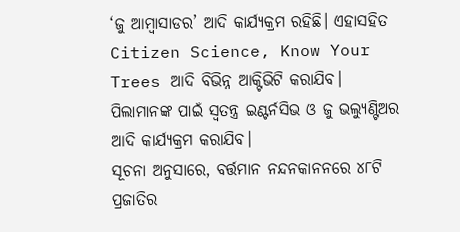‘ଜୁ ଆମ୍ବାସାଡର’ ଆଦି କାର୍ଯ୍ୟକ୍ରମ ରହିଛି। ଏହାସହିତ Citizen Science, Know Your Trees ଆଦି ବିଭିନ୍ନ ଆକ୍ଟିଭିଟି କରାଯିବ। ପିଲାମାନଙ୍କ ପାଇଁ ସ୍ବତନ୍ତ୍ର ଇଣ୍ଟର୍ନସିଭ ଓ ଜୁ ଭଲ୍ୟୁଣ୍ଟିଅର ଆଦି କାର୍ଯ୍ୟକ୍ରମ କରାଯିବ।
ସୂଚନା ଅନୁସାରେ, ବର୍ତ୍ତମାନ ନନ୍ଦନକାନନରେ ୪୮ଟି ପ୍ରଜାତିର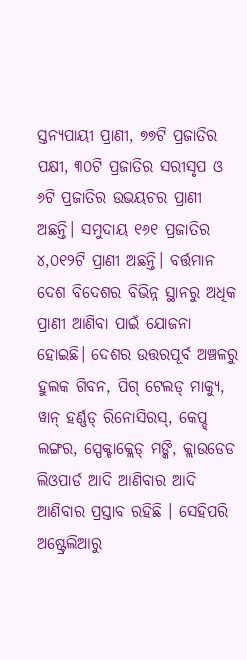ସ୍ତନ୍ୟପାୟୀ ପ୍ରାଣୀ, ୭୭ଟି ପ୍ରଜାତିର ପକ୍ଷୀ, ୩୦ଟି ପ୍ରଜାତିର ସରୀସୃପ ଓ ୬ଟି ପ୍ରଜାତିର ଉଭୟଚର ପ୍ରାଣୀ ଅଛନ୍ତି। ସମୁଦାୟ ୧୬୧ ପ୍ରଜାତିର ୪,୦୧୨ଟି ପ୍ରାଣୀ ଅଛନ୍ତି। ବର୍ତ୍ତମାନ ଦେଶ ବିଦେଶର ବିଭିନ୍ନ ସ୍ଥାନରୁ ଅଧିକ ପ୍ରାଣୀ ଆଣିବା ପାଇଁ ଯୋଜନା ହୋଇଛି। ଦେଶର ଉତ୍ତରପୂର୍ବ ଅଞ୍ଚଳରୁ ହୁଲକ ଗିବନ, ପିଗ୍ ଟେଲଡ୍ ମାକ୍ୟୁ, ୱାନ୍ ହର୍ଣ୍ଣଡ୍ ରିନୋସିରସ୍, କେପ୍ଡ୍ ଲଙ୍ଗର, ସ୍ପେକ୍ଟାକ୍ଲେଡ୍ ମଙ୍କି, କ୍ଲାଉଡେଡ ଲିଓପାର୍ଡ ଆଦି ଆଣିବାର ଆଦି ଆଣିବାର ପ୍ରସ୍ତାବ ରହିଛି । ସେହିପରି ଅଷ୍ଟ୍ରେଲିଆରୁ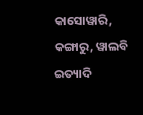କାସୋୱାରି, କଙ୍ଗାରୁ, ୱାଲବି ଇତ୍ୟାଦି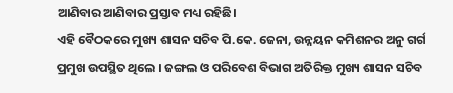ଆଣିବାର ଆଣିବାର ପ୍ରସ୍ତାବ ମଧ୍ୟ ରହିଛି।
ଏହି ବୈଠକରେ ମୁଖ୍ୟ ଶାସନ ସଚିବ ପି.କେ. ଜେନା, ଉନ୍ନୟନ କମିଶନର ଅନୁ ଗର୍ଗ ପ୍ରମୁଖ ଉପସ୍ଥିତ ଥିଲେ । ଜଙ୍ଗଲ ଓ ପରିବେଶ ବିଭାଗ ଅତିରିକ୍ତ ମୁଖ୍ୟ ଶାସନ ସଚିବ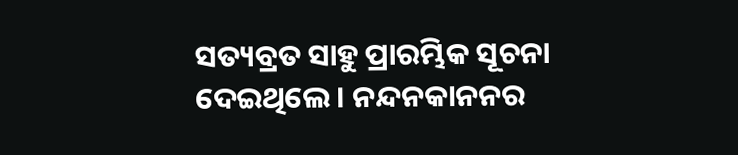ସତ୍ୟବ୍ରତ ସାହୁ ପ୍ରାରମ୍ଭିକ ସୂଚନା ଦେଇଥିଲେ । ନନ୍ଦନକାନନର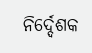ନିର୍ଦ୍ଦେଶକ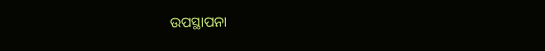ଉପସ୍ଥାପନା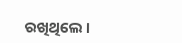ରଖିଥିଲେ ।